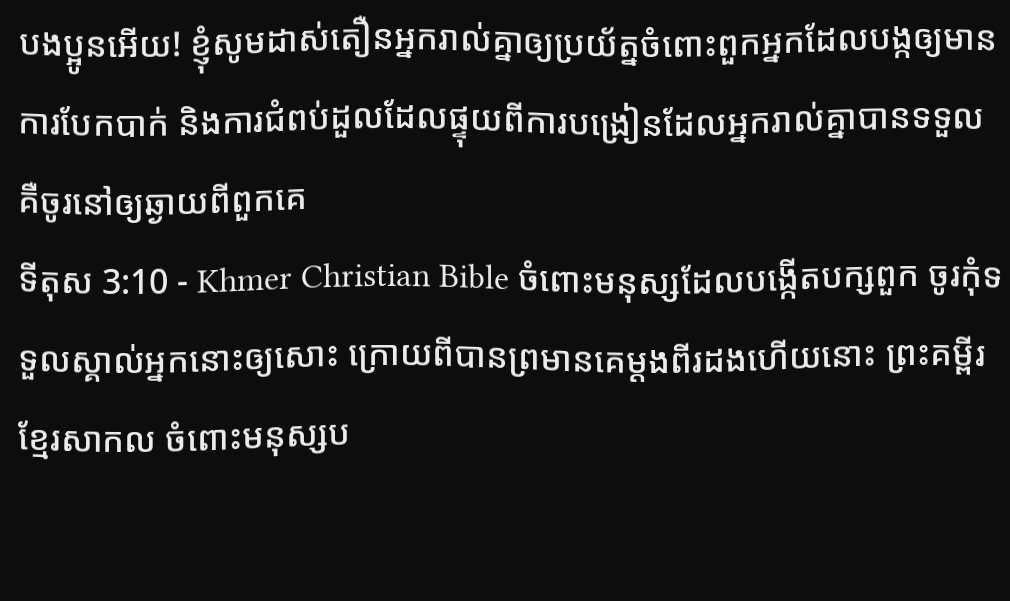បងប្អូនអើយ! ខ្ញុំសូមដាស់តឿនអ្នករាល់គ្នាឲ្យប្រយ័ត្នចំពោះពួកអ្នកដែលបង្កឲ្យមានការបែកបាក់ និងការជំពប់ដួលដែលផ្ទុយពីការបង្រៀនដែលអ្នករាល់គ្នាបានទទួល គឺចូរនៅឲ្យឆ្ងាយពីពួកគេ
ទីតុស 3:10 - Khmer Christian Bible ចំពោះមនុស្សដែលបង្កើតបក្សពួក ចូរកុំទទួលស្គាល់អ្នកនោះឲ្យសោះ ក្រោយពីបានព្រមានគេម្ដងពីរដងហើយនោះ ព្រះគម្ពីរខ្មែរសាកល ចំពោះមនុស្សប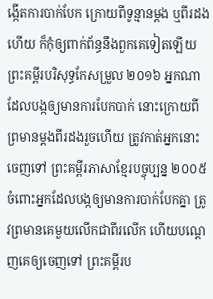ង្កើតការបាក់បែក ក្រោយពីទូន្មានម្ដង ឬពីរដងហើយ ក៏កុំឲ្យពាក់ព័ន្ធនឹងពួកគេទៀតឡើយ ព្រះគម្ពីរបរិសុទ្ធកែសម្រួល ២០១៦ អ្នកណាដែលបង្កឲ្យមានការបែកបាក់ នោះក្រោយពីព្រមានម្តងពីរដងរួចហើយ ត្រូវកាត់អ្នកនោះចេញទៅ ព្រះគម្ពីរភាសាខ្មែរបច្ចុប្បន្ន ២០០៥ ចំពោះអ្នកដែលបង្កឲ្យមានការបាក់បែកគ្នា ត្រូវព្រមានគេមួយលើកជាពីរលើក ហើយបណ្ដេញគេឲ្យចេញទៅ ព្រះគម្ពីរប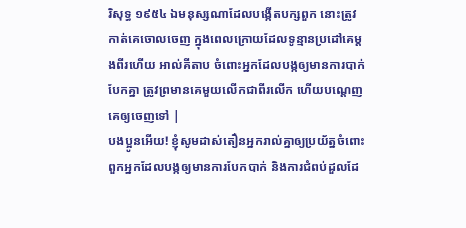រិសុទ្ធ ១៩៥៤ ឯមនុស្សណាដែលបង្កើតបក្សពួក នោះត្រូវកាត់គេចោលចេញ ក្នុងពេលក្រោយដែលទូន្មានប្រដៅគេម្តងពីរហើយ អាល់គីតាប ចំពោះអ្នកដែលបង្កឲ្យមានការបាក់បែកគ្នា ត្រូវព្រមានគេមួយលើកជាពីរលើក ហើយបណ្ដេញគេឲ្យចេញទៅ |
បងប្អូនអើយ! ខ្ញុំសូមដាស់តឿនអ្នករាល់គ្នាឲ្យប្រយ័ត្នចំពោះពួកអ្នកដែលបង្កឲ្យមានការបែកបាក់ និងការជំពប់ដួលដែ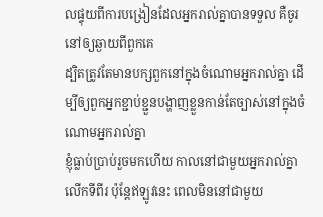លផ្ទុយពីការបង្រៀនដែលអ្នករាល់គ្នាបានទទួល គឺចូរនៅឲ្យឆ្ងាយពីពួកគេ
ដ្បិតត្រូវតែមានបក្សពួកនៅក្នុងចំណោមអ្នករាល់គ្នា ដើម្បីឲ្យពួកអ្នកខ្ជាប់ខ្ជួនបង្ហាញខ្លួនកាន់តែច្បាស់នៅក្នុងចំណោមអ្នករាល់គ្នា
ខ្ញុំធ្លាប់ប្រាប់រួចមកហើយ កាលនៅជាមួយអ្នករាល់គ្នាលើកទីពីរ ប៉ុន្ដែឥឡូវនេះ ពេលមិននៅជាមួយ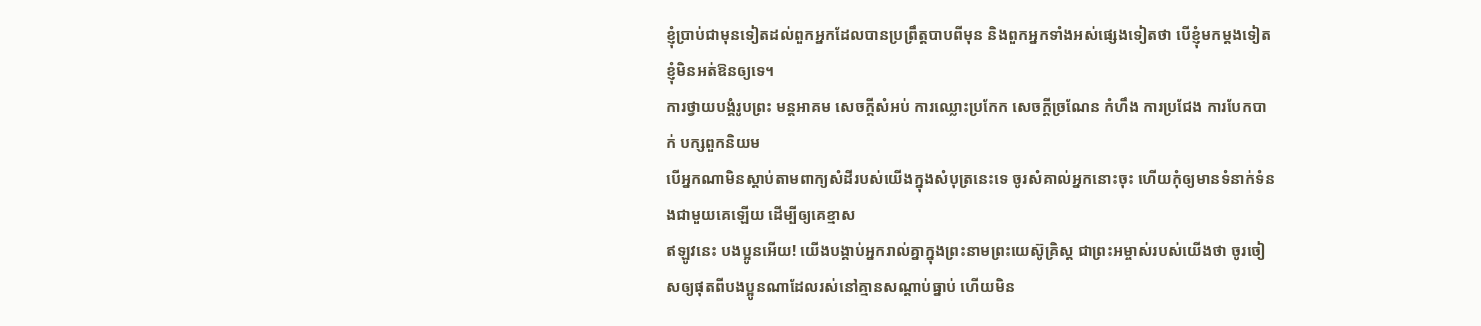ខ្ញុំប្រាប់ជាមុនទៀតដល់ពួកអ្នកដែលបានប្រព្រឹត្ដបាបពីមុន និងពួកអ្នកទាំងអស់ផ្សេងទៀតថា បើខ្ញុំមកម្ដងទៀត ខ្ញុំមិនអត់ឱនឲ្យទេ។
ការថ្វាយបង្គំរូបព្រះ មន្តអាគម សេចក្តីសំអប់ ការឈ្លោះប្រកែក សេចក្ដីច្រណែន កំហឹង ការប្រជែង ការបែកបាក់ បក្សពួកនិយម
បើអ្នកណាមិនស្តាប់តាមពាក្យសំដីរបស់យើងក្នុងសំបុត្រនេះទេ ចូរសំគាល់អ្នកនោះចុះ ហើយកុំឲ្យមានទំនាក់ទំនងជាមួយគេឡើយ ដើម្បីឲ្យគេខ្មាស
ឥឡូវនេះ បងប្អូនអើយ! យើងបង្គាប់អ្នករាល់គ្នាក្នុងព្រះនាមព្រះយេស៊ូគ្រិស្ដ ជាព្រះអម្ចាស់របស់យើងថា ចូរចៀសឲ្យផុតពីបងប្អូនណាដែលរស់នៅគ្មានសណ្ដាប់ធ្នាប់ ហើយមិន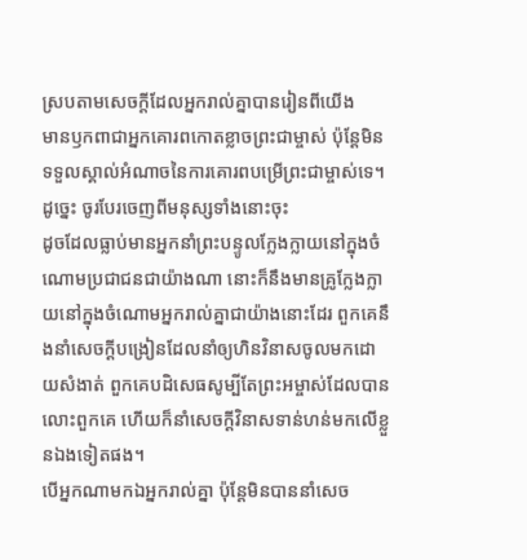ស្របតាមសេចក្ដីដែលអ្នករាល់គ្នាបានរៀនពីយើង
មានឫកពាជាអ្នកគោរពកោតខ្លាចព្រះជាម្ចាស់ ប៉ុន្ដែមិនទទួលស្គាល់អំណាចនៃការគោរពបម្រើព្រះជាម្ចាស់ទេ។ ដូច្នេះ ចូរបែរចេញពីមនុស្សទាំងនោះចុះ
ដូចដែលធ្លាប់មានអ្នកនាំព្រះបន្ទូលក្លែងក្លាយនៅក្នុងចំណោមប្រជាជនជាយ៉ាងណា នោះក៏នឹងមានគ្រូក្លែងក្លាយនៅក្នុងចំណោមអ្នករាល់គ្នាជាយ៉ាងនោះដែរ ពួកគេនឹងនាំសេចក្ដីបង្រៀនដែលនាំឲ្យហិនវិនាសចូលមកដោយសំងាត់ ពួកគេបដិសេធសូម្បីតែព្រះអម្ចាស់ដែលបានលោះពួកគេ ហើយក៏នាំសេចក្ដីវិនាសទាន់ហន់មកលើខ្លួនឯងទៀតផង។
បើអ្នកណាមកឯអ្នករាល់គ្នា ប៉ុន្ដែមិនបាននាំសេច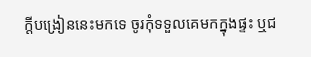ក្ដីបង្រៀននេះមកទេ ចូរកុំទទួលគេមកក្នុងផ្ទះ ឬជ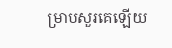ម្រាបសួរគេឡើយ